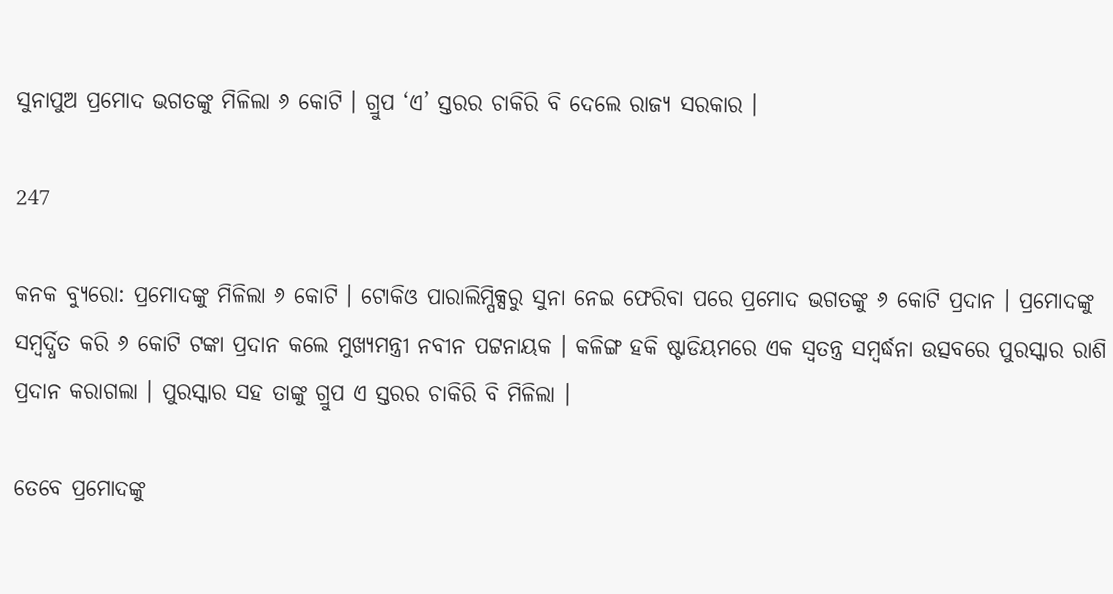ସୁନାପୁଅ ପ୍ରମୋଦ ଭଗତଙ୍କୁ ମିଳିଲା ୬ କୋଟି । ଗ୍ରୁପ ‘ଏ’ ସ୍ତରର ଚାକିରି ବି ଦେଲେ ରାଜ୍ୟ ସରକାର ।

247

କନକ ବ୍ୟୁରୋ: ପ୍ରମୋଦଙ୍କୁ ମିଳିଲା ୬ କୋଟି । ଟୋକିଓ ପାରାଲିମ୍ପିକ୍ସରୁ ସୁନା ନେଇ ଫେରିବା ପରେ ପ୍ରମୋଦ ଭଗତଙ୍କୁ ୬ କୋଟି ପ୍ରଦାନ । ପ୍ରମୋଦଙ୍କୁ ସମ୍ବର୍ଦ୍ଧିତ କରି ୬ କୋଟି ଟଙ୍କା ପ୍ରଦାନ କଲେ ମୁଖ୍ୟମନ୍ତ୍ରୀ ନବୀନ ପଟ୍ଟନାୟକ । କଳିଙ୍ଗ ହକି ଷ୍ଟାଡିୟମରେ ଏକ ସ୍ୱତନ୍ତ୍ର ସମ୍ବର୍ଦ୍ଧନା ଉତ୍ସବରେ ପୁରସ୍କାର ରାଶି ପ୍ରଦାନ କରାଗଲା । ପୁରସ୍କାର ସହ ତାଙ୍କୁ ଗ୍ରୁପ ଏ ସ୍ତରର ଚାକିରି ବି ମିଳିଲା ।

ତେବେ ପ୍ରମୋଦଙ୍କୁ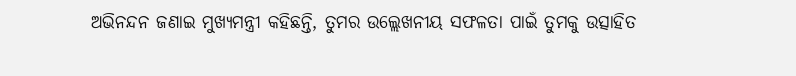ଅଭିନନ୍ଦନ ଜଣାଇ ମୁଖ୍ୟମନ୍ତ୍ରୀ କହିଛନ୍ତି, ତୁମର ଉଲ୍ଲେଖନୀୟ ସଫଳତା ପାଇଁ ତୁମକୁ ଉତ୍ସାହିତ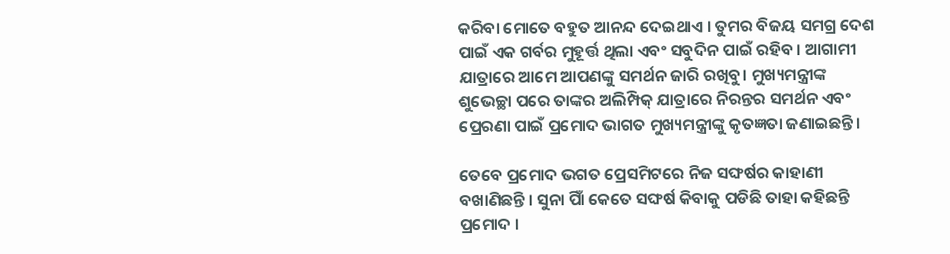କରିବା ମୋତେ ବହୁତ ଆନନ୍ଦ ଦେଇଥାଏ । ତୁମର ବିଜୟ ସମଗ୍ର ଦେଶ ପାଇଁ ଏକ ଗର୍ବର ମୁହୂର୍ତ୍ତ ଥିଲା ଏବଂ ସବୁଦିନ ପାଇଁ ରହିବ । ଆଗାମୀ ଯାତ୍ରାରେ ଆମେ ଆପଣଙ୍କୁ ସମର୍ଥନ ଜାରି ରଖିବୁ। ମୁଖ୍ୟମନ୍ତ୍ରୀଙ୍କ ଶୁଭେଚ୍ଛା ପରେ ତାଙ୍କର ଅଲିମ୍ପିକ୍ ଯାତ୍ରାରେ ନିରନ୍ତର ସମର୍ଥନ ଏବଂ ପ୍ରେରଣା ପାଇଁ ପ୍ରମୋଦ ଭାଗତ ମୁଖ୍ୟମନ୍ତ୍ରୀଙ୍କୁ କୃତଜ୍ଞତା ଜଣାଇଛନ୍ତି।

ତେବେ ପ୍ରମୋଦ ଭଗତ ପ୍ରେସମିଟରେ ନିଜ ସଙ୍ଘର୍ଷର କାହାଣୀ ବଖାଣିଛନ୍ତି । ସୁନା ପାିଁ କେତେ ସଙ୍ଘର୍ଷ କିବାକୁ ପଡିଛି ତାହା କହିଛନ୍ତି ପ୍ରମୋଦ ।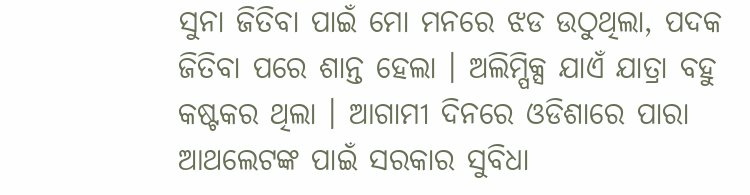ସୁନା ଜିତିବା ପାଇଁ ମୋ ମନରେ ଝଡ ଉଠୁଥିଲା, ପଦକ ଜିତିବା ପରେ ଶାନ୍ତ ହେଲା । ଅଲିମ୍ପିକ୍ସ ଯାଏଁ ଯାତ୍ରା ବହୁ କଷ୍ଟକର ଥିଲା । ଆଗାମୀ ଦିନରେ ଓଡିଶାରେ ପାରା ଆଥଲେଟଙ୍କ ପାଇଁ ସରକାର ସୁବିଧା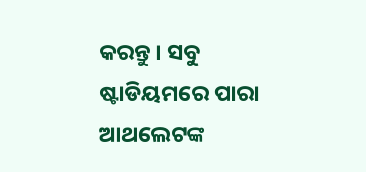କରନ୍ତୁ । ସବୁ ଷ୍ଟାଡିୟମରେ ପାରା ଆଥଲେଟଙ୍କ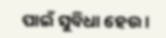ପାଇଁ ସୁବିଧା ହେଉ ।